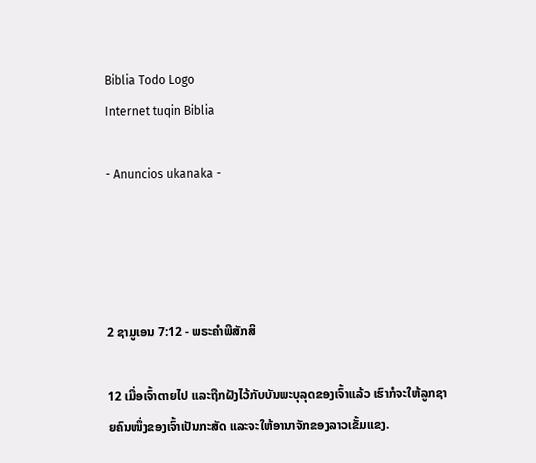Biblia Todo Logo
Internet tuqin Biblia

- Anuncios ukanaka -




2 ຊາມູເອນ 7:12 - ພຣະຄຳພີສັກສິ

12 ເມື່ອເຈົ້າຕາຍໄປ ແລະຖືກຝັງໄວ້ກັບບັນພະບຸລຸດຂອງເຈົ້າແລ້ວ ເຮົາກໍຈະໃຫ້ລູກຊາຍຄົນໜຶ່ງຂອງເຈົ້າເປັນກະສັດ ແລະຈະໃຫ້ອານາຈັກຂອງລາວເຂັ້ມແຂງ.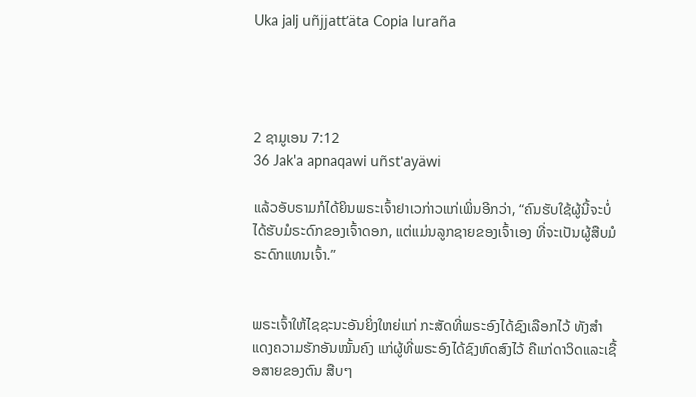Uka jalj uñjjattʼäta Copia luraña




2 ຊາມູເອນ 7:12
36 Jak'a apnaqawi uñst'ayäwi

ແລ້ວອັບຣາມກໍໄດ້ຍິນພຣະເຈົ້າຢາເວກ່າວແກ່ເພິ່ນອີກວ່າ, “ຄົນຮັບໃຊ້ຜູ້ນີ້ຈະບໍ່ໄດ້ຮັບມໍຣະດົກຂອງເຈົ້າດອກ, ແຕ່ແມ່ນລູກຊາຍຂອງເຈົ້າເອງ ທີ່ຈະເປັນຜູ້ສືບມໍຣະດົກແທນເຈົ້າ.”


ພຣະເຈົ້າໃຫ້ໄຊຊະນະອັນຍິ່ງໃຫຍ່ແກ່ ກະສັດທີ່ພຣະອົງໄດ້ຊົງເລືອກໄວ້ ທັງສຳແດງຄວາມຮັກອັນໝັ້ນຄົງ ແກ່ຜູ້ທີ່ພຣະອົງໄດ້ຊົງຫົດສົງໄວ້ ຄືແກ່ດາວິດແລະເຊື້ອສາຍຂອງຕົນ ສືບໆ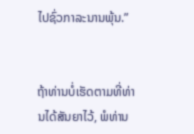ໄປຊົ່ວກາລະນານພຸ້ນ.”


ຖ້າທ່ານບໍ່ເຮັດຕາມທີ່ທ່ານໄດ້ສັນຍາໄວ້, ພໍທ່ານ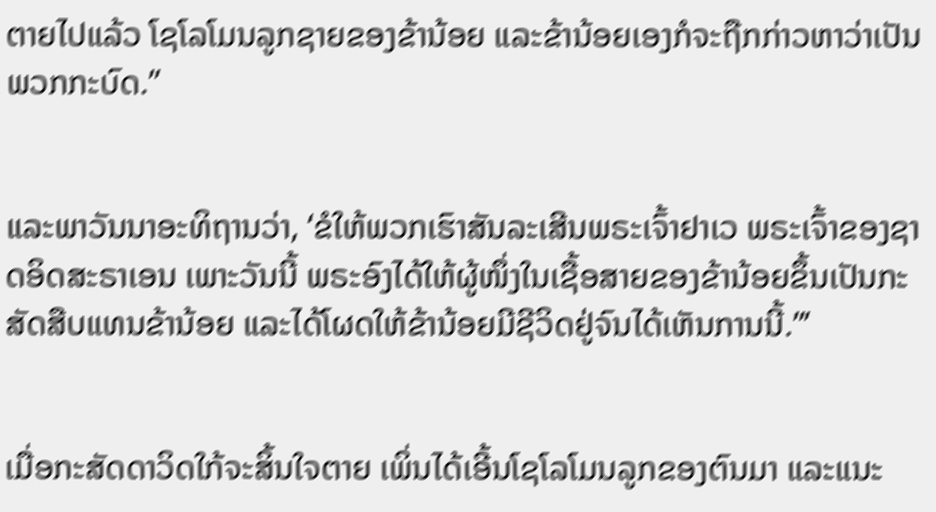ຕາຍໄປແລ້ວ ໂຊໂລໂມນລູກຊາຍຂອງຂ້ານ້ອຍ ແລະຂ້ານ້ອຍເອງກໍຈະຖືກກ່າວຫາວ່າເປັນພວກກະບົດ.”


ແລະພາວັນນາອະທິຖານວ່າ, ‘ຂໍໃຫ້ພວກເຮົາສັນລະເສີນພຣະເຈົ້າຢາເວ ພຣະເຈົ້າຂອງຊາດອິດສະຣາເອນ ເພາະວັນນີ້ ພຣະອົງໄດ້ໃຫ້ຜູ້ໜຶ່ງໃນເຊື້ອສາຍຂອງຂ້ານ້ອຍຂຶ້ນເປັນກະສັດສືບແທນຂ້ານ້ອຍ ແລະໄດ້ໂຜດໃຫ້ຂ້ານ້ອຍມີຊີວິດຢູ່ຈົນໄດ້ເຫັນການນີ້.”’


ເມື່ອກະສັດດາວິດໃກ້ຈະສິ້ນໃຈຕາຍ ເພິ່ນໄດ້ເອີ້ນໂຊໂລໂມນລູກຂອງຕົນມາ ແລະແນະ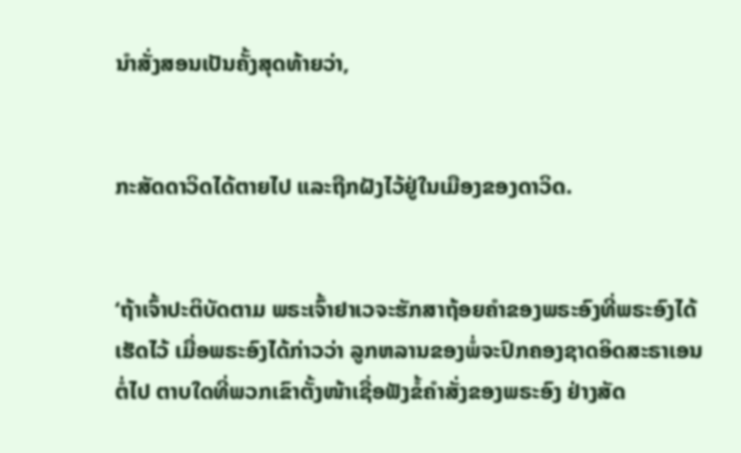ນຳສັ່ງສອນເປັນຄັ້ງສຸດທ້າຍວ່າ,


ກະສັດດາວິດໄດ້ຕາຍໄປ ແລະຖືກຝັງໄວ້ຢູ່ໃນເມືອງຂອງດາວິດ.


‘ຖ້າເຈົ້າປະຕິບັດຕາມ ພຣະເຈົ້າຢາເວຈະຮັກສາຖ້ອຍຄຳຂອງພຣະອົງທີ່ພຣະອົງໄດ້ເຮັດໄວ້ ເມື່ອພຣະອົງໄດ້ກ່າວວ່າ ລູກຫລານຂອງພໍ່ຈະປົກຄອງຊາດອິດສະຣາເອນຕໍ່ໄປ ຕາບໃດທີ່ພວກເຂົາຕັ້ງໜ້າເຊື່ອຟັງຂໍ້ຄຳສັ່ງຂອງພຣະອົງ ຢ່າງສັດ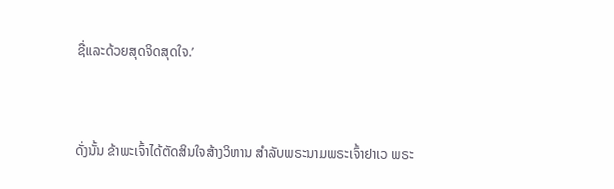ຊື່ແລະດ້ວຍສຸດຈິດສຸດໃຈ.’


ດັ່ງນັ້ນ ຂ້າພະເຈົ້າໄດ້ຕັດສິນໃຈສ້າງວິຫານ ສຳລັບພຣະນາມພຣະເຈົ້າຢາເວ ພຣະ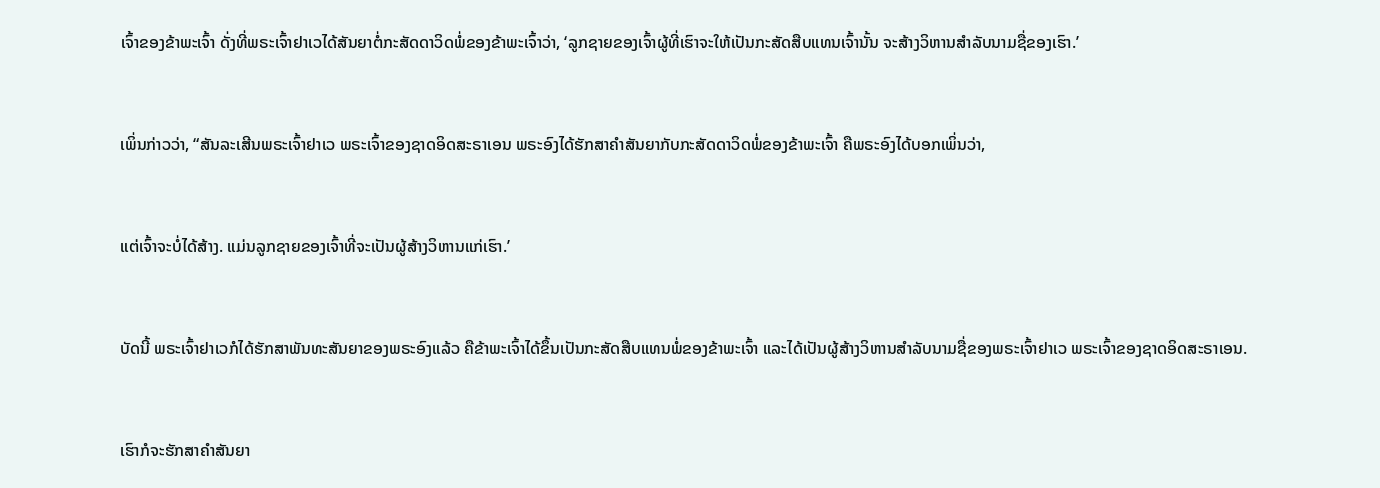ເຈົ້າຂອງຂ້າພະເຈົ້າ ດັ່ງທີ່ພຣະເຈົ້າຢາເວໄດ້ສັນຍາຕໍ່ກະສັດດາວິດພໍ່ຂອງຂ້າພະເຈົ້າວ່າ, ‘ລູກຊາຍຂອງເຈົ້າຜູ້ທີ່ເຮົາຈະໃຫ້ເປັນກະສັດສືບແທນເຈົ້ານັ້ນ ຈະສ້າງວິຫານສຳລັບນາມຊື່ຂອງເຮົາ.’


ເພິ່ນກ່າວວ່າ, “ສັນລະເສີນພຣະເຈົ້າຢາເວ ພຣະເຈົ້າຂອງຊາດອິດສະຣາເອນ ພຣະອົງໄດ້ຮັກສາຄຳສັນຍາກັບກະສັດດາວິດພໍ່ຂອງຂ້າພະເຈົ້າ ຄືພຣະອົງໄດ້ບອກເພິ່ນວ່າ,


ແຕ່ເຈົ້າຈະບໍ່ໄດ້ສ້າງ. ແມ່ນລູກຊາຍຂອງເຈົ້າທີ່ຈະເປັນຜູ້ສ້າງວິຫານແກ່ເຮົາ.’


ບັດນີ້ ພຣະເຈົ້າຢາເວກໍໄດ້ຮັກສາພັນທະສັນຍາຂອງພຣະອົງແລ້ວ ຄືຂ້າພະເຈົ້າໄດ້ຂຶ້ນເປັນກະສັດສືບແທນພໍ່ຂອງຂ້າພະເຈົ້າ ແລະໄດ້ເປັນຜູ້ສ້າງວິຫານສຳລັບນາມຊື່ຂອງພຣະເຈົ້າຢາເວ ພຣະເຈົ້າຂອງຊາດອິດສະຣາເອນ.


ເຮົາກໍຈະຮັກສາຄຳສັນຍາ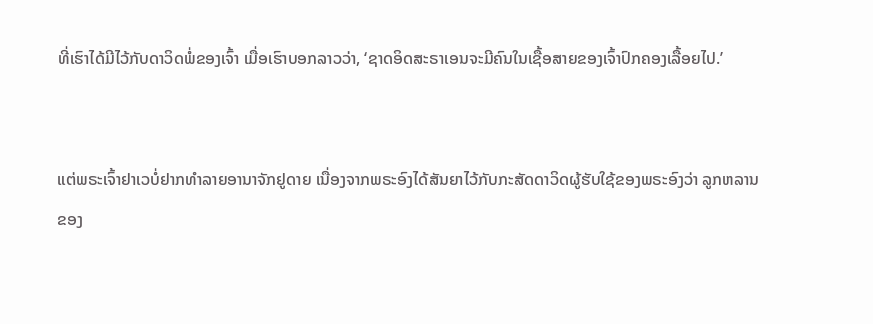ທີ່ເຮົາໄດ້ມີໄວ້ກັບດາວິດພໍ່ຂອງເຈົ້າ ເມື່ອເຮົາບອກລາວວ່າ, ‘ຊາດອິດສະຣາເອນຈະມີຄົນໃນເຊື້ອສາຍຂອງເຈົ້າປົກຄອງເລື້ອຍໄປ.’


ແຕ່ພຣະເຈົ້າຢາເວບໍ່ຢາກທຳລາຍອານາຈັກຢູດາຍ ເນື່ອງຈາກພຣະອົງໄດ້ສັນຍາໄວ້ກັບກະສັດດາວິດຜູ້ຮັບໃຊ້ຂອງພຣະອົງວ່າ ລູກຫລານຂອງ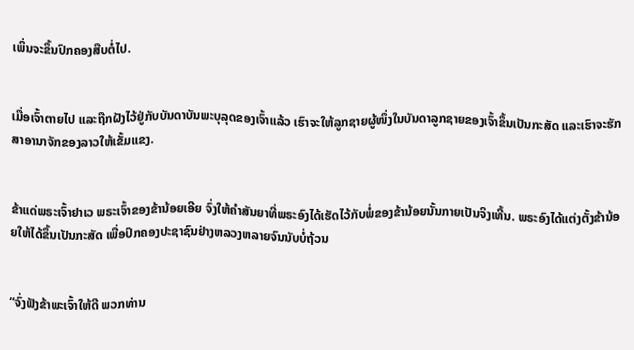ເພິ່ນຈະຂຶ້ນປົກຄອງສືບຕໍ່ໄປ.


ເມື່ອເຈົ້າຕາຍໄປ ແລະຖືກຝັງໄວ້ຢູ່ກັບບັນດາບັນພະບຸລຸດຂອງເຈົ້າແລ້ວ ເຮົາຈະໃຫ້ລູກຊາຍຜູ້ໜຶ່ງໃນບັນດາລູກຊາຍຂອງເຈົ້າຂຶ້ນເປັນກະສັດ ແລະເຮົາຈະຮັກສາອານາຈັກຂອງລາວໃຫ້ເຂັ້ມແຂງ.


ຂ້າແດ່ພຣະເຈົ້າຢາເວ ພຣະເຈົ້າຂອງຂ້ານ້ອຍເອີຍ ຈົ່ງໃຫ້ຄຳສັນຍາທີ່ພຣະອົງໄດ້ເຮັດໄວ້ກັບພໍ່ຂອງຂ້ານ້ອຍນັ້ນກາຍເປັນຈິງເທີ້ນ. ພຣະອົງໄດ້ແຕ່ງຕັ້ງຂ້ານ້ອຍໃຫ້ໄດ້ຂຶ້ນເປັນກະສັດ ເພື່ອປົກຄອງປະຊາຊົນຢ່າງຫລວງຫລາຍຈົນນັບບໍ່ຖ້ວນ


“ຈົ່ງຟັງຂ້າພະເຈົ້າໃຫ້ດີ ພວກທ່ານ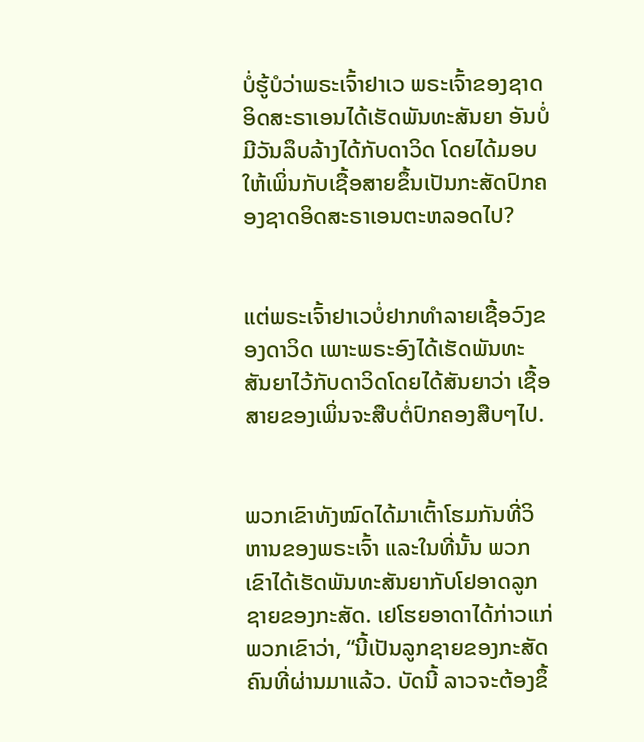ບໍ່ຮູ້ບໍວ່າພຣະເຈົ້າຢາເວ ພຣະເຈົ້າຂອງຊາດອິດສະຣາເອນໄດ້ເຮັດພັນທະສັນຍາ ອັນບໍ່ມີວັນລຶບລ້າງໄດ້ກັບດາວິດ ໂດຍໄດ້ມອບໃຫ້ເພິ່ນກັບເຊື້ອສາຍຂຶ້ນເປັນກະສັດປົກຄອງຊາດອິດສະຣາເອນຕະຫລອດໄປ?


ແຕ່ພຣະເຈົ້າຢາເວບໍ່ຢາກທຳລາຍເຊື້ອວົງຂອງດາວິດ ເພາະພຣະອົງໄດ້ເຮັດພັນທະສັນຍາໄວ້ກັບດາວິດໂດຍໄດ້ສັນຍາວ່າ ເຊື້ອສາຍຂອງເພິ່ນຈະສືບຕໍ່ປົກຄອງສືບໆໄປ.


ພວກເຂົາທັງໝົດໄດ້ມາເຕົ້າໂຮມກັນທີ່ວິຫານຂອງພຣະເຈົ້າ ແລະໃນທີ່ນັ້ນ ພວກເຂົາໄດ້ເຮັດພັນທະສັນຍາກັບໂຢອາດລູກຊາຍຂອງກະສັດ. ເຢໂຮຍອາດາໄດ້ກ່າວແກ່ພວກເຂົາວ່າ, “ນີ້ເປັນລູກຊາຍຂອງກະສັດຄົນທີ່ຜ່ານມາແລ້ວ. ບັດນີ້ ລາວຈະຕ້ອງຂຶ້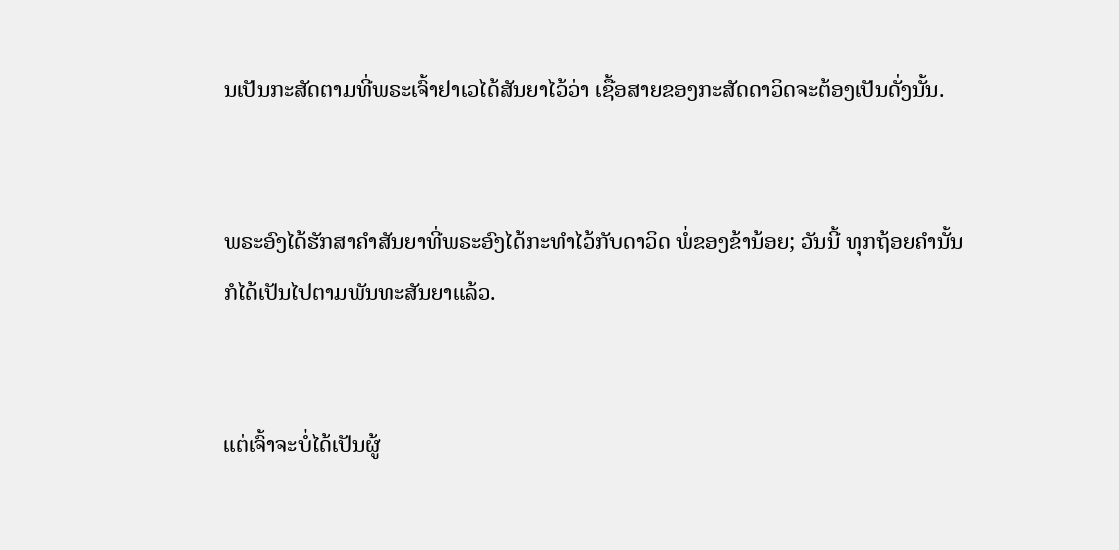ນເປັນກະສັດຕາມທີ່ພຣະເຈົ້າຢາເວໄດ້ສັນຍາໄວ້ວ່າ ເຊື້ອສາຍຂອງກະສັດດາວິດຈະຕ້ອງເປັນດັ່ງນັ້ນ.


ພຣະອົງໄດ້ຮັກສາຄຳສັນຍາທີ່ພຣະອົງໄດ້ກະທຳໄວ້ກັບດາວິດ ພໍ່ຂອງຂ້ານ້ອຍ; ວັນນີ້ ທຸກຖ້ອຍຄຳນັ້ນກໍໄດ້ເປັນໄປຕາມພັນທະສັນຍາແລ້ວ.


ແຕ່ເຈົ້າຈະບໍ່ໄດ້ເປັນຜູ້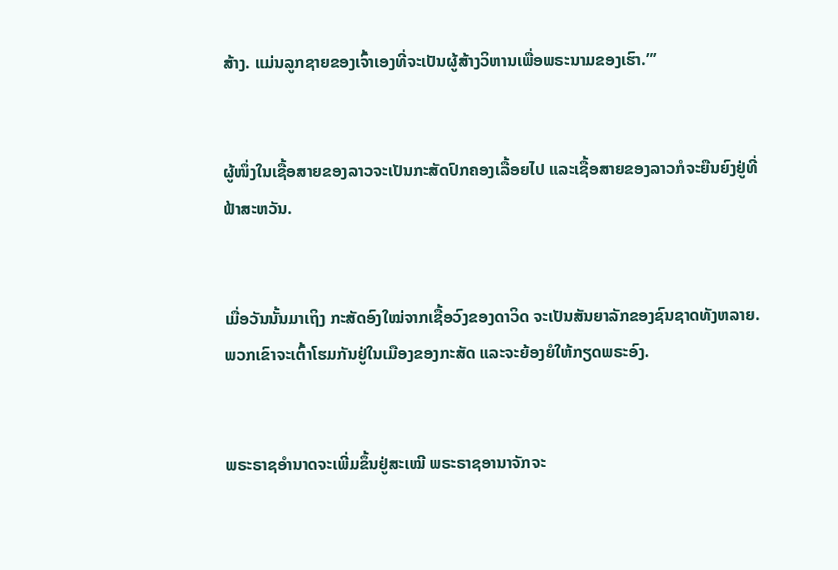ສ້າງ. ແມ່ນລູກຊາຍຂອງເຈົ້າເອງທີ່ຈະເປັນຜູ້ສ້າງວິຫານເພື່ອພຣະນາມຂອງເຮົາ.”’


ຜູ້ໜຶ່ງໃນເຊື້ອສາຍຂອງລາວຈະເປັນກະສັດປົກຄອງເລື້ອຍໄປ ແລະເຊື້ອສາຍຂອງລາວກໍຈະຍືນຍົງຢູ່ທີ່ຟ້າສະຫວັນ.


ເມື່ອວັນນັ້ນມາເຖິງ ກະສັດອົງໃໝ່ຈາກເຊື້ອວົງຂອງດາວິດ ຈະເປັນສັນຍາລັກຂອງຊົນຊາດທັງຫລາຍ. ພວກເຂົາຈະເຕົ້າໂຮມກັນຢູ່ໃນເມືອງຂອງກະສັດ ແລະຈະຍ້ອງຍໍໃຫ້ກຽດພຣະອົງ.


ພຣະຣາຊອຳນາດຈະເພີ່ມຂຶ້ນຢູ່ສະເໝີ ພຣະຣາຊອານາຈັກຈະ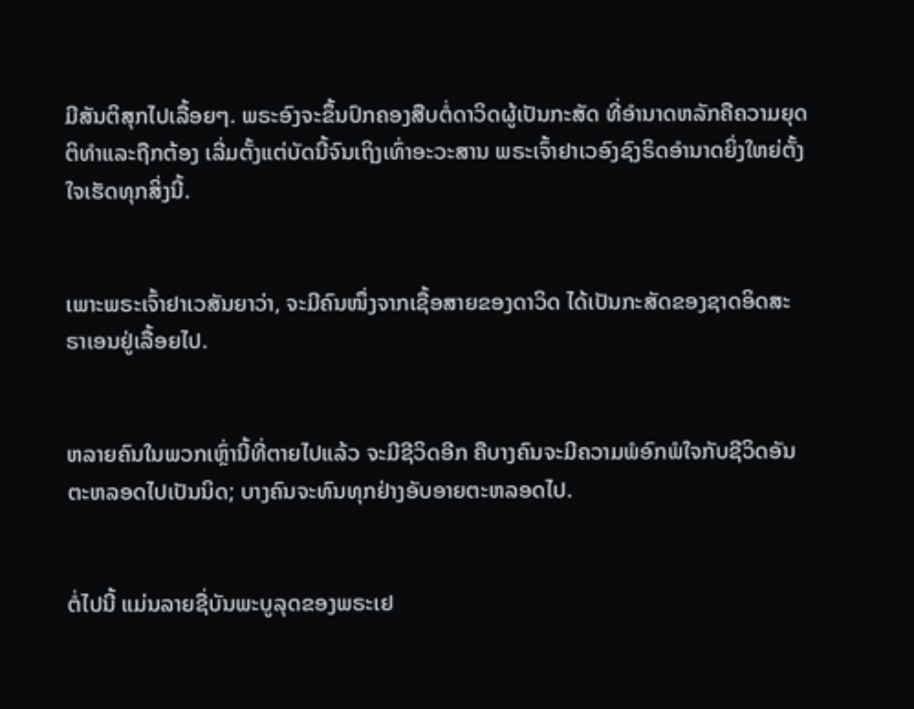ມີສັນຕິສຸກໄປເລື້ອຍໆ. ພຣະອົງຈະຂຶ້ນປົກຄອງສືບຕໍ່ດາວິດຜູ້ເປັນກະສັດ ທີ່ອຳນາດຫລັກຄືຄວາມຍຸດຕິທຳແລະຖືກຕ້ອງ ເລີ່ມຕັ້ງແຕ່ບັດນີ້ຈົນເຖິງເທົ່າອະວະສານ ພຣະເຈົ້າຢາເວອົງຊົງຣິດອຳນາດຍິ່ງໃຫຍ່ຕັ້ງໃຈເຮັດທຸກສິ່ງນີ້.


ເພາະພຣະເຈົ້າຢາເວສັນຍາວ່າ, ຈະມີຄົນໜຶ່ງຈາກເຊື້ອສາຍຂອງດາວິດ ໄດ້ເປັນກະສັດຂອງຊາດອິດສະຣາເອນຢູ່ເລື້ອຍໄປ.


ຫລາຍຄົນໃນພວກເຫຼົ່ານີ້ທີ່ຕາຍໄປແລ້ວ ຈະມີຊີວິດອີກ ຄືບາງຄົນຈະມີຄວາມພໍອົກພໍໃຈກັບຊີວິດອັນຕະຫລອດໄປເປັນນິດ; ບາງຄົນຈະທົນທຸກຢ່າງອັບອາຍຕະຫລອດໄປ.


ຕໍ່ໄປນີ້ ແມ່ນລາຍຊື່ບັນພະບູລຸດຂອງພຣະເຢ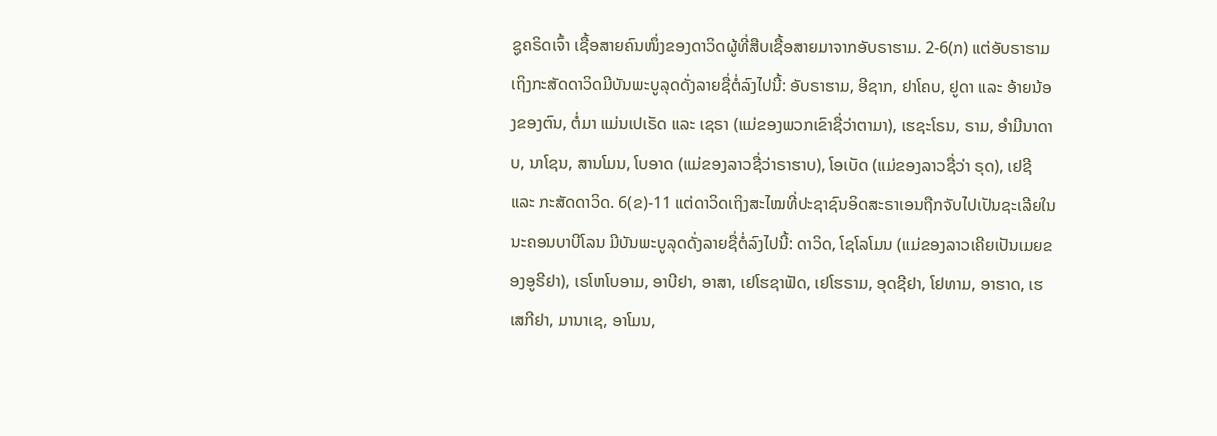ຊູຄຣິດເຈົ້າ ເຊື້ອສາຍຄົນໜຶ່ງຂອງດາວິດຜູ້ທີ່ສືບເຊື້ອສາຍມາຈາກອັບຣາຮາມ. 2-6(ກ) ແຕ່ອັບຣາຮາມເຖິງກະສັດດາວິດມີບັນພະບູລຸດດັ່ງລາຍຊື່ຕໍ່ລົງໄປນີ້: ອັບຣາຮາມ, ອີຊາກ, ຢາໂຄບ, ຢູດາ ແລະ ອ້າຍນ້ອງຂອງຕົນ, ຕໍ່ມາ ແມ່ນເປເຣັດ ແລະ ເຊຣາ (ແມ່ຂອງພວກເຂົາຊື່ວ່າຕາມາ), ເຮຊະໂຣນ, ຣາມ, ອຳມີນາດາບ, ນາໂຊນ, ສານໂມນ, ໂບອາດ (ແມ່ຂອງລາວຊື່ວ່າຣາຮາບ), ໂອເບັດ (ແມ່ຂອງລາວຊື່ວ່າ ຣຸດ), ເຢຊີ ແລະ ກະສັດດາວິດ. 6(ຂ)-11 ແຕ່ດາວິດເຖິງສະໄໝທີ່ປະຊາຊົນອິດສະຣາເອນຖືກຈັບໄປເປັນຊະເລີຍໃນນະຄອນບາບີໂລນ ມີບັນພະບູລຸດດັ່ງລາຍຊື່ຕໍ່ລົງໄປນີ້: ດາວິດ, ໂຊໂລໂມນ (ແມ່ຂອງລາວເຄີຍເປັນເມຍຂອງອູຣີຢາ), ເຣໂຫໂບອາມ, ອາບີຢາ, ອາສາ, ເຢໂຮຊາຟັດ, ເຢໂຮຣາມ, ອຸດຊີຢາ, ໂຢທາມ, ອາຮາດ, ເຮເສກີຢາ, ມານາເຊ, ອາໂມນ,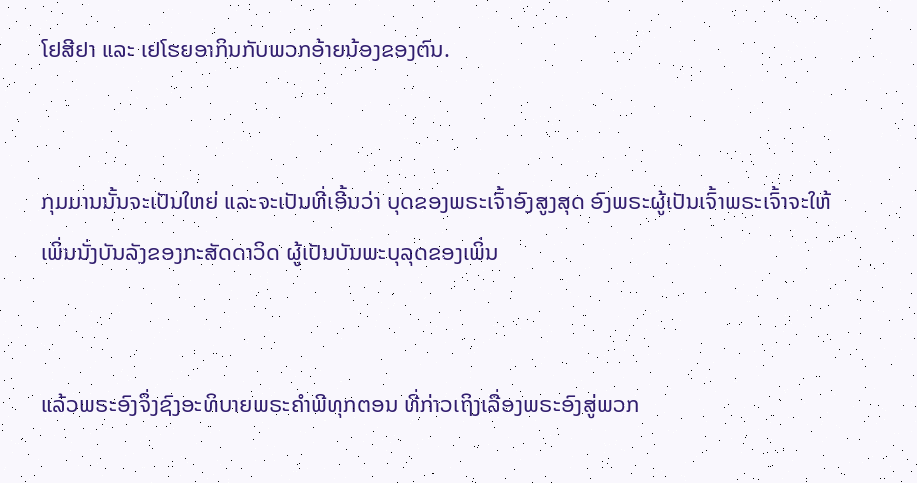ໂຢສີຢາ ແລະ ເຢໂຮຍອາກິນກັບພວກອ້າຍນ້ອງຂອງຕົນ.


ກຸມມານນັ້ນຈະເປັນໃຫຍ່ ແລະຈະເປັນທີ່ເອີ້ນວ່າ ບຸດຂອງພຣະເຈົ້າອົງສູງສຸດ ອົງພຣະຜູ້ເປັນເຈົ້າພຣະເຈົ້າຈະໃຫ້ເພິ່ນນັ່ງບັນລັງຂອງກະສັດດາວິດ ຜູ້ເປັນບັນພະບຸລຸດຂອງເພິ່ນ


ແລ້ວພຣະອົງຈຶ່ງຊົງອະທິບາຍພຣະຄຳພີທຸກຕອນ ທີ່ກ່າວເຖິງເລື່ອງພຣະອົງສູ່ພວກ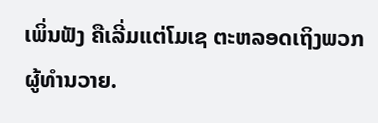ເພິ່ນຟັງ ຄືເລີ່ມແຕ່ໂມເຊ ຕະຫລອດເຖິງພວກຜູ້ທຳນວາຍ.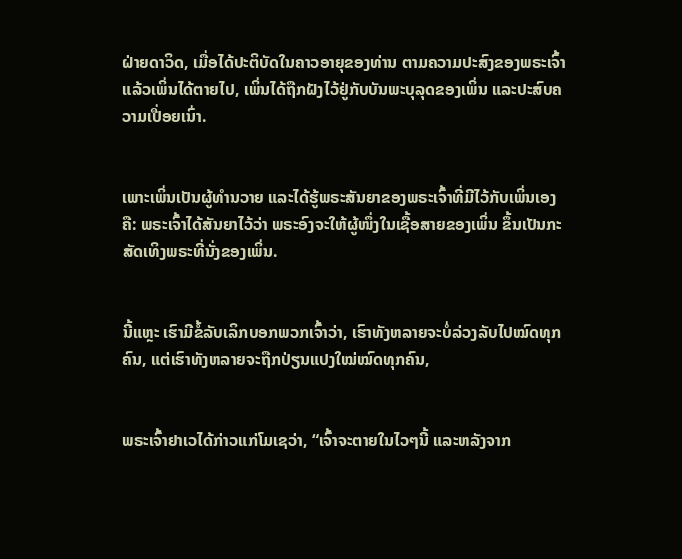ຝ່າຍດາວິດ, ເມື່ອໄດ້ປະຕິບັດໃນຄາວອາຍຸຂອງທ່ານ ຕາມຄວາມປະສົງຂອງພຣະເຈົ້າ ແລ້ວເພິ່ນໄດ້ຕາຍໄປ, ເພິ່ນໄດ້ຖືກຝັງໄວ້ຢູ່ກັບບັນພະບຸລຸດຂອງເພິ່ນ ແລະປະສົບຄວາມເປື່ອຍເນົ່າ.


ເພາະເພິ່ນເປັນຜູ້ທຳນວາຍ ແລະໄດ້ຮູ້ພຣະສັນຍາຂອງພຣະເຈົ້າທີ່ມີໄວ້ກັບເພິ່ນເອງຄື: ພຣະເຈົ້າໄດ້ສັນຍາໄວ້ວ່າ ພຣະອົງຈະໃຫ້ຜູ້ໜຶ່ງໃນເຊື້ອສາຍຂອງເພິ່ນ ຂຶ້ນເປັນກະສັດເທິງພຣະທີ່ນັ່ງຂອງເພິ່ນ.


ນີ້ແຫຼະ ເຮົາມີຂໍ້ລັບເລິກບອກພວກເຈົ້າວ່າ, ເຮົາທັງຫລາຍຈະບໍ່ລ່ວງລັບໄປໝົດທຸກຄົນ, ແຕ່ເຮົາທັງຫລາຍຈະຖືກປ່ຽນແປງໃໝ່ໝົດທຸກຄົນ,


ພຣະເຈົ້າຢາເວໄດ້ກ່າວແກ່ໂມເຊວ່າ, “ເຈົ້າຈະຕາຍໃນໄວໆນີ້ ແລະຫລັງຈາກ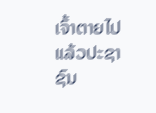ເຈົ້າຕາຍໄປແລ້ວປະຊາຊົນ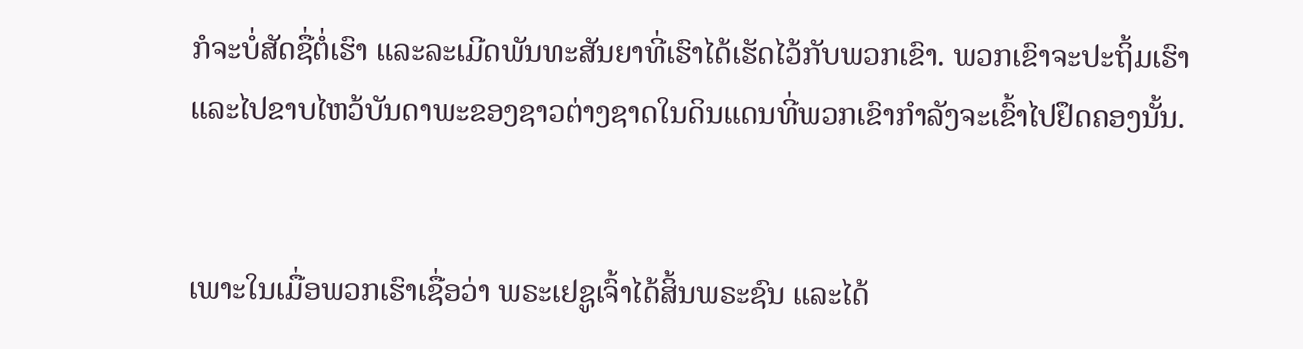ກໍຈະບໍ່ສັດຊື່ຕໍ່ເຮົາ ແລະລະເມີດພັນທະສັນຍາທີ່ເຮົາໄດ້ເຮັດໄວ້ກັບພວກເຂົາ. ພວກເຂົາຈະປະຖິ້ມເຮົາ ແລະໄປຂາບໄຫວ້ບັນດາພະຂອງຊາວຕ່າງຊາດໃນດິນແດນທີ່ພວກເຂົາກຳລັງຈະເຂົ້າໄປຢຶດຄອງນັ້ນ.


ເພາະໃນເມື່ອພວກເຮົາເຊື່ອວ່າ ພຣະເຢຊູເຈົ້າໄດ້ສິ້ນພຣະຊົນ ແລະໄດ້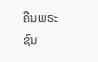ຄືນພຣະຊົນ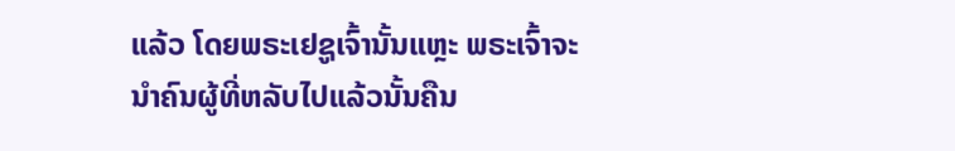ແລ້ວ ໂດຍພຣະເຢຊູເຈົ້ານັ້ນແຫຼະ ພຣະເຈົ້າຈະນຳຄົນຜູ້ທີ່ຫລັບໄປແລ້ວນັ້ນຄືນ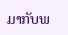ມາກັບພ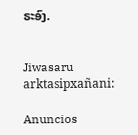ຣະອົງ.


Jiwasaru arktasipxañani:

Anuncios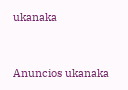ukanaka


Anuncios ukanaka